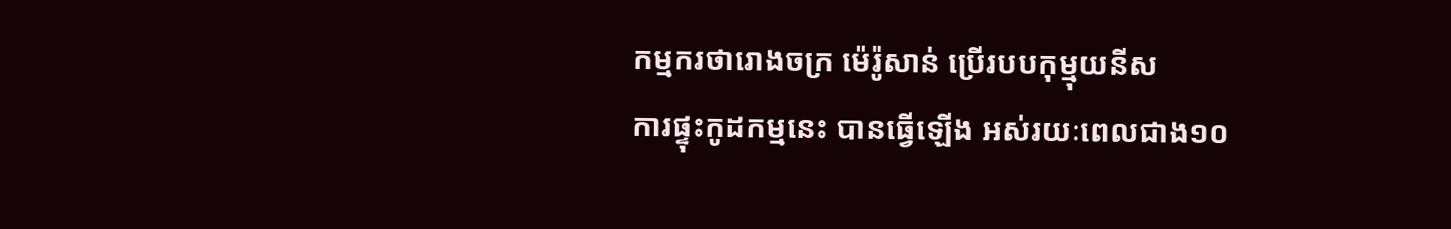កម្មករថារោងចក្រ ម៉េរ៉ូសាន់ ប្រើរបបកុម្មុយនីស
ការផ្ទុះកូដកម្មនេះ បានធ្វើឡើង អស់រយៈពេលជាង១០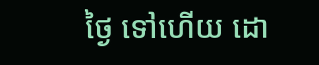ថ្ងៃ ទៅហើយ ដោ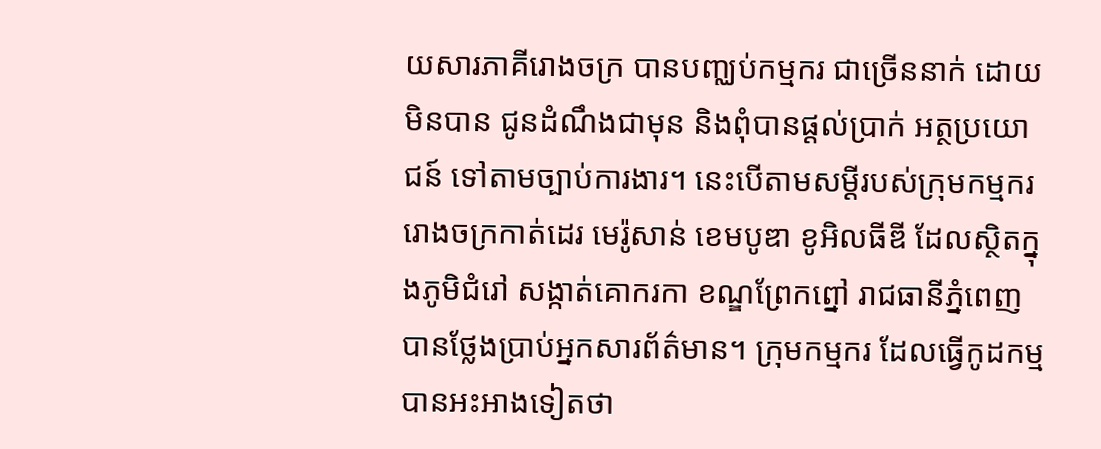យសារភាគីរោងចក្រ បានបញ្ឈប់កម្មករ ជាច្រើននាក់ ដោយមិនបាន ជូនដំណឹងជាមុន និងពុំបានផ្តល់ប្រាក់ អត្ថប្រយោជន៍ ទៅតាមច្បាប់ការងារ។ នេះបើតាមសម្ដីរបស់ក្រុមកម្មករ រោងចក្រកាត់ដេរ មេរ៉ូសាន់ ខេមបូឌា ខូអិលធីឌី ដែលស្ថិតក្នុងភូមិជំរៅ សង្កាត់គោករកា ខណ្ឌព្រែកព្នៅ រាជធានីភ្នំពេញ បានថ្លែងប្រាប់អ្នកសារព័ត៌មាន។ ក្រុមកម្មករ ដែលធ្វើកូដកម្ម បានអះអាងទៀតថា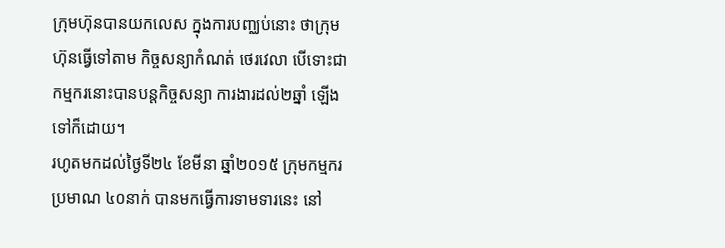ក្រុមហ៊ុនបានយកលេស ក្នុងការបញ្ឈប់នោះ ថាក្រុមហ៊ុនធ្វើទៅតាម កិច្ចសន្យាកំណត់ ថេរវេលា បើទោះជា កម្មករនោះបានបន្តកិច្ចសន្យា ការងារដល់២ឆ្នាំ ឡើងទៅក៏ដោយ។
រហូតមកដល់ថ្ងៃទី២៤ ខែមីនា ឆ្នាំ២០១៥ ក្រុមកម្មករប្រមាណ ៤០នាក់ បានមកធ្វើការទាមទារនេះ នៅ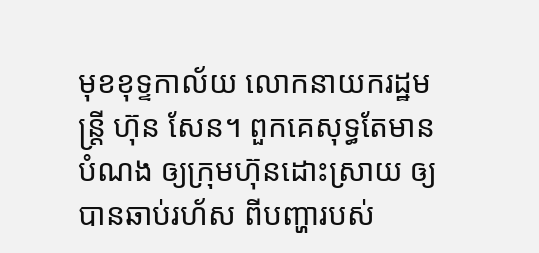មុខខុទ្ទកាល័យ លោកនាយករដ្ឋមន្ត្រី ហ៊ុន សែន។ ពួកគេសុទ្ធតែមានបំណង ឲ្យក្រុមហ៊ុនដោះស្រាយ ឲ្យបានឆាប់រហ័ស ពីបញ្ហារបស់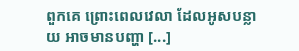ពួកគេ ព្រោះពេលវេលា ដែលអូសបន្លាយ អាចមានបញ្ហា [...]